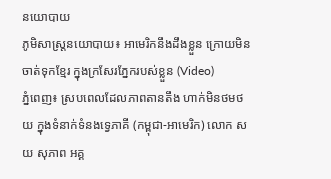នយោបាយ
ភូមិសាស្រ្តនយោបាយ៖ អាមេរិកនឹងដឹងខ្លួន ក្រោយមិនចាត់ទុកខ្មែរ ក្នុងក្រសែរភ្នែករបស់ខ្លួន (Video)
ភ្នំពេញ៖ ស្របពេលដែលភាពតានតឹង ហាក់មិនថមថយ ក្នុងទំនាក់ទំនងទ្វេភាគី (កម្ពុជា-អាមេរិក) លោក សយ សុភាព អគ្គ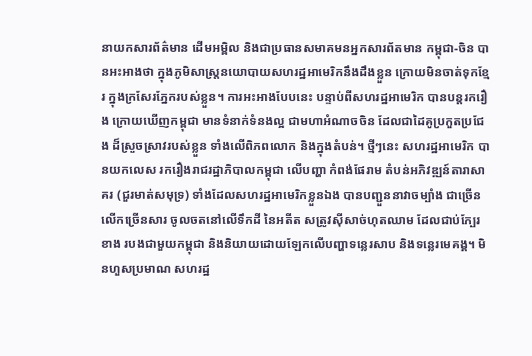នាយកសារព័ត៌មាន ដើមអម្ពិល និងជាប្រធានសមាគមនអ្នកសារព័តមាន កម្ពុជា-ចិន បានអះអាងថា ក្នុងភូមិសាស្រ្តនយោបាយសហរដ្ឋអាមេរិកនឹងដឹងខ្លួន ក្រោយមិនចាត់ទុកខ្មែរ ក្នុងក្រសែរភ្នែករបស់ខ្លួន។ ការអះអាងបែបនេះ បន្ទាប់ពីសហរដ្ឋអាមេរិក បានបន្តរករឿង ក្រោយឃើញកម្ពុជា មានទំនាក់ទំនងល្អ ជាមហាអំណាចចិន ដែលជាដៃគូប្រកួតប្រជែង ដ៏ស្រួចស្រាវរបស់ខ្លួន ទាំងលើពិភពលោក និងក្នុងតំបន់។ ថ្មីៗនេះ សហរដ្ឋអាមេរិក បានយកលេស រករឿងរាជរដ្ឋាភិបាលកម្ពុជា លើបញ្ហា កំពង់ផែរាម តំបន់អភិវឌ្ឍន៍តារាសាគរ (ជួរមាត់សមុទ្រ) ទាំងដែលសហរដ្ឋអាមេរិកខ្លួនឯង បានបញ្ជួននាវាចម្បាំង ជាច្រើនលើកច្រើនសារ ចូលចតនៅលើទឹកដី នៃអតីត សត្រូវស៊ីសាច់ហុតឈាម ដែលជាប់ក្បែរខាង របងជាមួយកម្ពុជា និងនិយាយដោយឡែកលើបញ្ហាទន្លេរសាប និងទន្លេរមេគង្គ។ មិនហួសប្រមាណ សហរដ្ឋ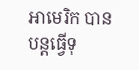អាមេរិក បានបន្តធ្វើទុ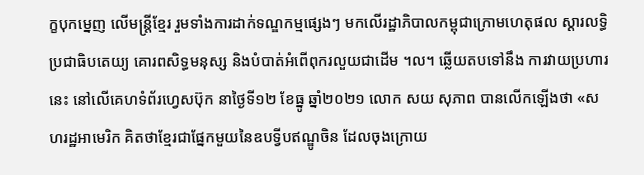ក្ខបុកម្នេញ លើមន្រ្តីខ្មែរ រួមទាំងការដាក់ទណ្ឌកម្មផ្សេងៗ មកលើរដ្ឋាភិបាលកម្ពុជាក្រោមហេតុផល ស្ដារលទ្ធិប្រជាធិបតេយ្យ គោរពសិទ្ធមនុស្ស និងបំបាត់អំពើពុករលួយជាដើម ។ល។ ឆ្លើយតបទៅនឹង ការវាយប្រហារនេះ នៅលើគេហទំព័រហ្វេសប៊ុក នាថ្ងៃទី១២ ខែធ្នូ ឆ្នាំ២០២១ លោក សយ សុភាព បានលើកឡើងថា «សហរដ្ឋអាមេរិក គិតថាខ្មែរជាផ្នែកមួយនៃឧបទ្វីបឥណ្ឌូចិន ដែលចុងក្រោយ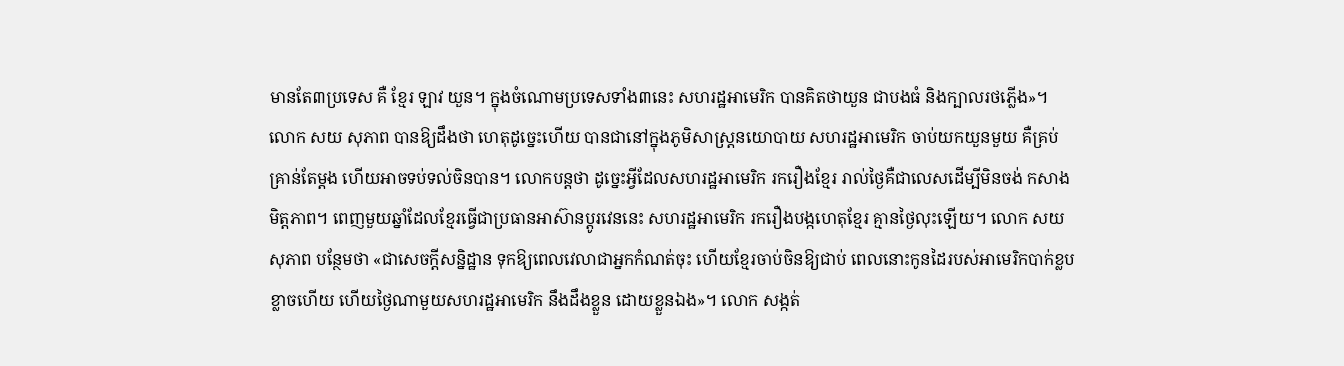មានតែ៣ប្រទេស គឺ ខ្មែរ ឡាវ យួន។ ក្នុងចំណោមប្រទេសទាំង៣នេះ សហរដ្ឋអាមេរិក បានគិតថាយួន ជាបងធំ និងក្បាលរថភ្លើង»។ លោក សយ សុភាព បានឱ្យដឹងថា ហេតុដូច្នេះហើយ បានជានៅក្នុងភូមិសាស្ត្រនយោបាយ សហរដ្ឋអាមេរិក ចាប់យកយួនមួយ គឺគ្រប់គ្រាន់តែម្តង ហើយអាចទប់ទល់ចិនបាន។ លោកបន្តថា ដូច្នេះអ្វីដែលសហរដ្ឋអាមេរិក រករឿងខ្មែរ រាល់ថ្ងៃគឺជាលេសដើម្បីមិនចង់ កសាងមិត្តភាព។ ពេញមួយឆ្នាំដែលខ្មែរធ្វើជាប្រធានអាស៊ានប្តូរវេននេះ សហរដ្ឋអាមេរិក រករឿងបង្កហេតុខ្មែរ គ្មានថ្ងៃលុះឡើយ។ លោក សយ សុភាព បន្ថែមថា «ជាសេចក្តីសន្និដ្ឋាន ទុកឱ្យពេលវេលាជាអ្នកកំណត់ចុះ ហើយខ្មែរចាប់ចិនឱ្យជាប់ ពេលនោះកូនដៃរបស់អាមេរិកបាក់ខ្លបខ្លាចហើយ ហើយថ្ងៃណាមួយសហរដ្ឋអាមេរិក នឹងដឹងខ្លួន ដោយខ្លួនឯង»។ លោក សង្កត់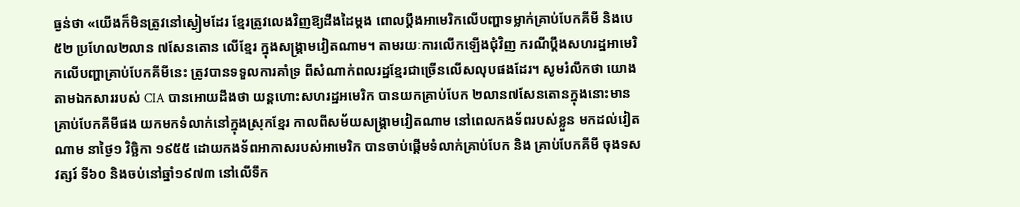ធ្ងន់ថា «យើងក៏មិនត្រូវនៅស្ងៀមដែរ ខ្មែរត្រូវលេងវិញឱ្យដឹងដៃម្តង ពោលប្តឹងអាមេរិកលើបញ្ហាទម្លាក់គ្រាប់បែកគីមី និងបេ៥២ ប្រហែល២លាន ៧សែនតោន លើខ្មែរ ក្នុងសង្រ្គាមវៀតណាម។ តាមរយៈការលើកឡើងជុំវិញ ករណីប្ដឹងសហរដ្ឋអាមេរិកលើបញ្ហាគ្រាប់បែកគីមីនេះ ត្រូវបានទទួលការគាំទ្រ ពីសំណាក់ពលរដ្ឋខ្មែរជាច្រើនលើសលុបផងដែរ។ សូមរំលឹកថា យោងតាមឯកសាររបស់ CIA បានអោយដឹងថា យន្តហោះសហរដ្ឋអមេរិក បានយកគ្រាប់បែក ២លាន៧សែនតោនក្នុងនោះមានគ្រាប់បែកគីមីផង យកមកទំលាក់នៅក្នុងស្រុកខ្មែរ កាលពីសម័យសង្រ្គាមវៀតណាម នៅពេលកងទ័ពរបស់ខ្លួន មកដល់វៀតណាម នាថ្ងៃ១ វិច្ឆិកា ១៩៥៥ ដោយកងទ័ពអាកាសរបស់អាមេរិក បានចាប់ផ្តើមទំលាក់គ្រាប់បែក និង គ្រាប់បែកគីមី ចុងទសវត្សរ៍ ទី៦០ និងចប់នៅឆ្នាំ១៩៧៣ នៅលើទឹក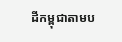ដីកម្ពុជាតាមប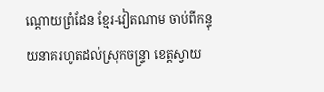ណ្តោយព្រំដែន ខ្មែរ-វៀតណាម ចាប់ពីកន្ទុយនាគរហូតដល់ស្រុកចន្ទ្រា ខេត្តស្វាយ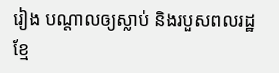រៀង បណ្តាលឲ្យស្លាប់ និងរបួសពលរដ្ឋខ្មែ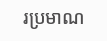រប្រមាណ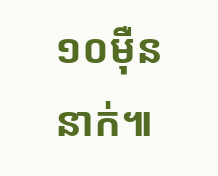១០ម៉ឺននាក់៕